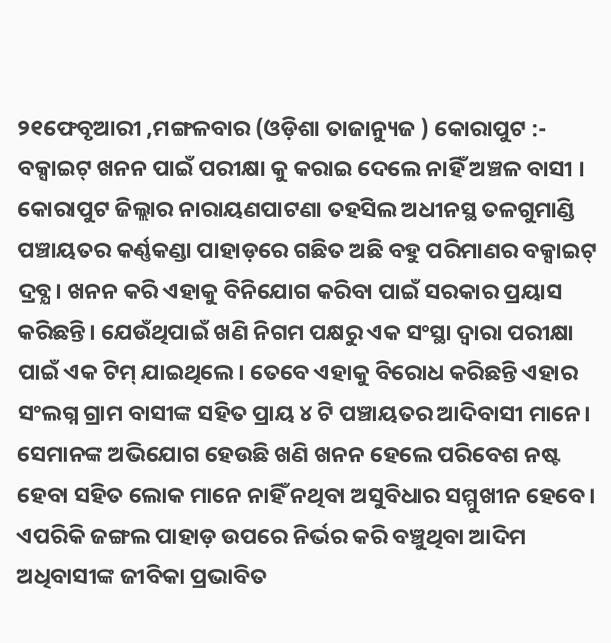୨୧ଫେବୃଆରୀ ,ମଙ୍ଗଳବାର (ଓଡ଼ିଶା ତାଜାନ୍ୟୁଜ ) କୋରାପୁଟ :- ବକ୍ସାଇଟ୍ ଖନନ ପାଇଁ ପରୀକ୍ଷା କୁ କରାଇ ଦେଲେ ନାହିଁ ଅଞ୍ଚଳ ବାସୀ । କୋରାପୁଟ ଜିଲ୍ଲାର ନାରାୟଣପାଟଣା ତହସିଲ ଅଧୀନସ୍ଥ ତଳଗୁମାଣ୍ଡି ପଞ୍ଚାୟତର କର୍ଣ୍ଣକଣ୍ଡା ପାହାଡ଼ରେ ଗଛିତ ଅଛି ବହୁ ପରିମାଣର ବକ୍ସାଇଟ୍ ଦ୍ରବ୍ଯ। ଖନନ କରି ଏହାକୁ ବିନିଯୋଗ କରିବା ପାଇଁ ସରକାର ପ୍ରୟାସ କରିଛନ୍ତି। ଯେଉଁଥିପାଇଁ ଖଣି ନିଗମ ପକ୍ଷରୁ ଏକ ସଂସ୍ଥା ଦ୍ଵାରା ପରୀକ୍ଷା ପାଇଁ ଏକ ଟିମ୍ ଯାଇଥିଲେ। ତେବେ ଏହାକୁ ବିରୋଧ କରିଛନ୍ତି ଏହାର ସଂଲଗ୍ନ ଗ୍ରାମ ବାସୀଙ୍କ ସହିତ ପ୍ରାୟ ୪ ଟି ପଞ୍ଚାୟତର ଆଦିବାସୀ ମାନେ। ସେମାନଙ୍କ ଅଭିଯୋଗ ହେଉଛି ଖଣି ଖନନ ହେଲେ ପରିବେଶ ନଷ୍ଟ ହେବା ସହିତ ଲୋକ ମାନେ ନାହିଁ ନଥିବା ଅସୁବିଧାର ସମ୍ମୁଖୀନ ହେବେ। ଏପରିକି ଜଙ୍ଗଲ ପାହାଡ଼ ଉପରେ ନିର୍ଭର କରି ବଞ୍ଚୁଥିବା ଆଦିମ ଅଧିବାସୀଙ୍କ ଜୀବିକା ପ୍ରଭାବିତ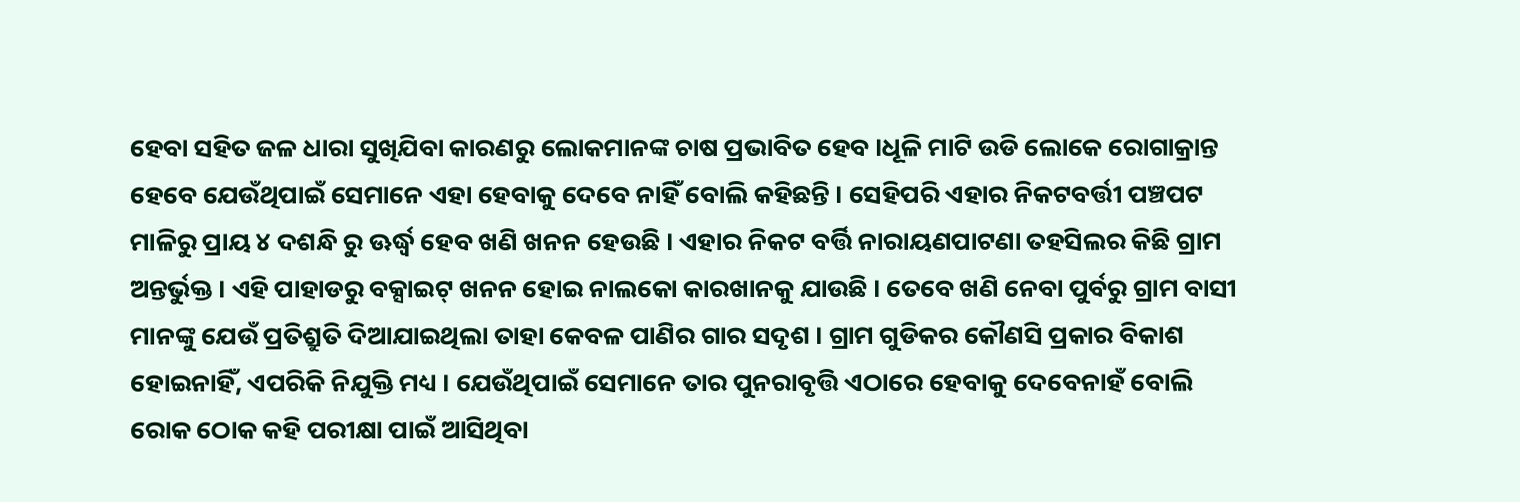ହେବା ସହିତ ଜଳ ଧାରା ସୁଖିଯିବା କାରଣରୁ ଲୋକମାନଙ୍କ ଚାଷ ପ୍ରଭାବିତ ହେବ ।ଧୂଳି ମାଟି ଉଡି ଲୋକେ ରୋଗାକ୍ରାନ୍ତ ହେବେ ଯେଉଁଥିପାଇଁ ସେମାନେ ଏହା ହେବାକୁ ଦେବେ ନାହିଁ ବୋଲି କହିଛନ୍ତି । ସେହିପରି ଏହାର ନିକଟବର୍ତ୍ତୀ ପଞ୍ଚପଟ ମାଳିରୁ ପ୍ରାୟ ୪ ଦଶନ୍ଧି ରୁ ଊର୍ଦ୍ଧ୍ବ ହେବ ଖଣି ଖନନ ହେଉଛି । ଏହାର ନିକଟ ବର୍ତ୍ତି ନାରାୟଣପାଟଣା ତହସିଲର କିଛି ଗ୍ରାମ ଅନ୍ତର୍ଭୁକ୍ତ । ଏହି ପାହାଡରୁ ବକ୍ସାଇଟ୍ ଖନନ ହୋଇ ନାଲକୋ କାରଖାନକୁ ଯାଉଛି । ତେବେ ଖଣି ନେବା ପୁର୍ବରୁ ଗ୍ରାମ ବାସୀ ମାନଙ୍କୁ ଯେଉଁ ପ୍ରତିଶ୍ରୁତି ଦିଆଯାଇଥିଲା ତାହା କେବଳ ପାଣିର ଗାର ସଦୃଶ । ଗ୍ରାମ ଗୁଡିକର କୌଣସି ପ୍ରକାର ବିକାଶ ହୋଇନାହିଁ, ଏପରିକି ନିଯୁକ୍ତି ମଧ୍ୟ । ଯେଉଁଥିପାଇଁ ସେମାନେ ତାର ପୁନରାବୃତ୍ତି ଏଠାରେ ହେବାକୁ ଦେବେନାହଁ ବୋଲି ରୋକ ଠୋକ କହି ପରୀକ୍ଷା ପାଇଁ ଆସିଥିବା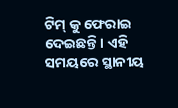ଟିମ୍ କୁ ଫେରାଇ ଦେଇଛନ୍ତି । ଏହି ସମୟରେ ସ୍ଥାନୀୟ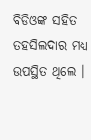ବିଡିଓଙ୍କ ସହିତ ତହସିଲଦାର ମଧ୍ୟ ଉପସ୍ଥିତ ଥିଲେ ।